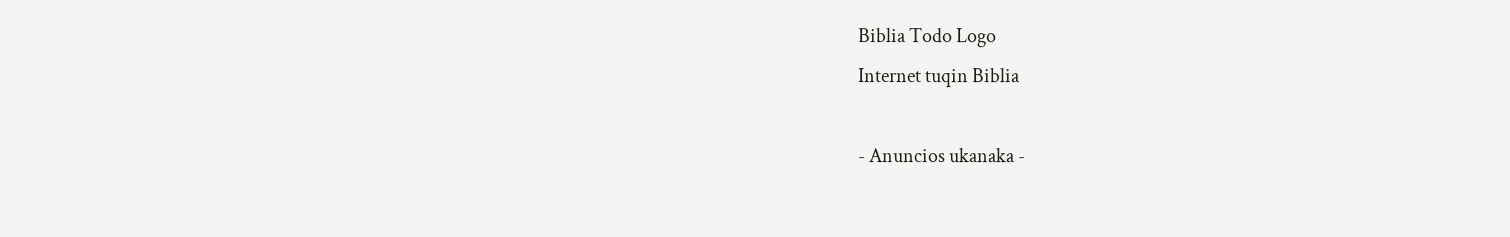Biblia Todo Logo
Internet tuqin Biblia

- Anuncios ukanaka -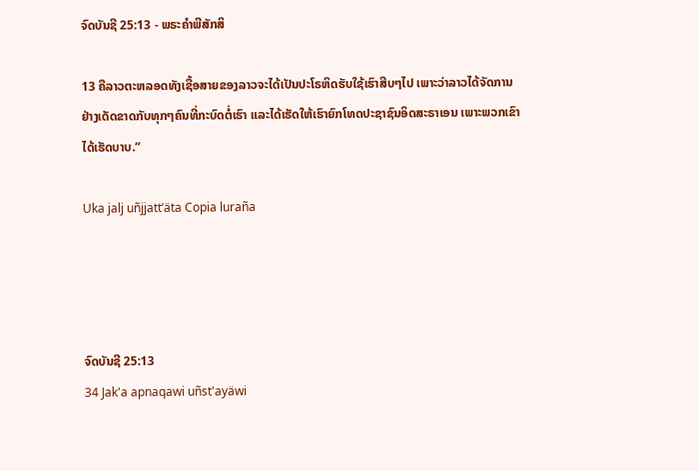ຈົດບັນຊີ 25:13 - ພຣະຄຳພີສັກສິ

13 ຄືລາວຕະຫລອດທັງເຊື້ອສາຍຂອງລາວຈະໄດ້ເປັນປະໂຣຫິດຮັບໃຊ້ເຮົາສືບໆໄປ ເພາະວ່າລາວໄດ້ຈັດການຢ່າງເດັດຂາດກັບທຸກໆຄົນທີ່ກະບົດຕໍ່ເຮົາ ແລະໄດ້ເຮັດໃຫ້ເຮົາຍົກໂທດປະຊາຊົນອິດສະຣາເອນ ເພາະພວກເຂົາໄດ້ເຮັດບາບ.”

Uka jalj uñjjattʼäta Copia luraña




ຈົດບັນຊີ 25:13
34 Jak'a apnaqawi uñst'ayäwi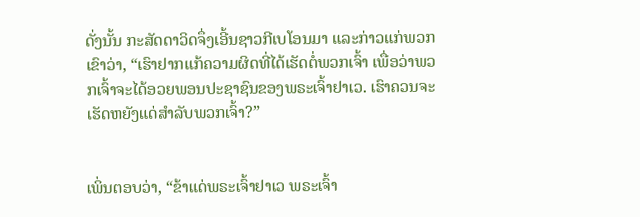ດັ່ງນັ້ນ ກະສັດດາວິດຈຶ່ງເອີ້ນຊາວກີເບໂອນມາ ແລະກ່າວແກ່ພວກເຂົາວ່າ, “ເຮົາຢາກແກ້ຄວາມຜິດທີ່ໄດ້ເຮັດຕໍ່ພວກເຈົ້າ ເພື່ອວ່າພວກເຈົ້າຈະໄດ້ອວຍພອນປະຊາຊົນຂອງພຣະເຈົ້າຢາເວ. ເຮົາຄວນຈະເຮັດຫຍັງແດ່ສຳລັບພວກເຈົ້າ?”


ເພິ່ນຕອບວ່າ, “ຂ້າແດ່ພຣະເຈົ້າຢາເວ ພຣະເຈົ້າ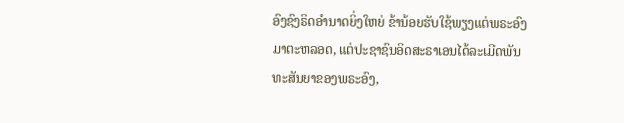ອົງຊົງຣິດອຳນາດຍິ່ງໃຫຍ່ ຂ້ານ້ອຍຮັບໃຊ້ພຽງແຕ່ພຣະອົງມາຕະຫລອດ, ແຕ່ປະຊາຊົນອິດສະຣາເອນໄດ້ລະເມີດພັນທະສັນຍາຂອງພຣະອົງ,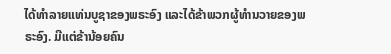ໄດ້ທຳລາຍແທ່ນບູຊາຂອງພຣະອົງ ແລະໄດ້ຂ້າພວກຜູ້ທຳນວາຍຂອງພຣະອົງ. ມີແຕ່ຂ້ານ້ອຍຄົນ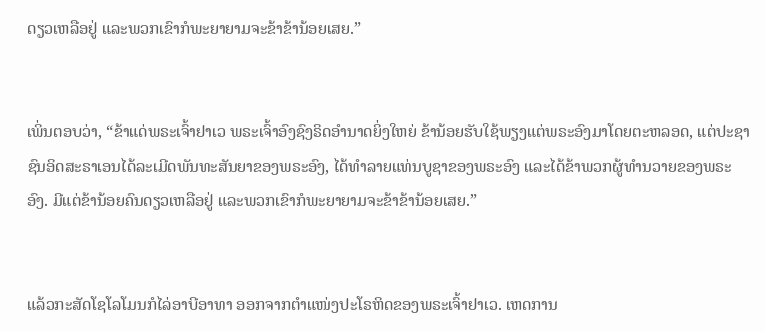ດຽວເຫລືອຢູ່ ແລະພວກເຂົາກໍພະຍາຍາມຈະຂ້າຂ້ານ້ອຍເສຍ.”


ເພິ່ນຕອບວ່າ, “ຂ້າແດ່ພຣະເຈົ້າຢາເວ ພຣະເຈົ້າອົງຊົງຣິດອຳນາດຍິ່ງໃຫຍ່ ຂ້ານ້ອຍຮັບໃຊ້ພຽງແຕ່ພຣະອົງມາໂດຍຕະຫລອດ, ແຕ່ປະຊາຊົນອິດສະຣາເອນໄດ້ລະເມີດພັນທະສັນຍາຂອງພຣະອົງ, ໄດ້ທຳລາຍແທ່ນບູຊາຂອງພຣະອົງ ແລະໄດ້ຂ້າພວກຜູ້ທຳນວາຍຂອງພຣະອົງ. ມີແຕ່ຂ້ານ້ອຍຄົນດຽວເຫລືອຢູ່ ແລະພວກເຂົາກໍພະຍາຍາມຈະຂ້າຂ້ານ້ອຍເສຍ.”


ແລ້ວກະສັດໂຊໂລໂມນກໍໄລ່ອາບີອາທາ ອອກຈາກຕຳແໜ່ງປະໂຣຫິດຂອງພຣະເຈົ້າຢາເວ. ເຫດການ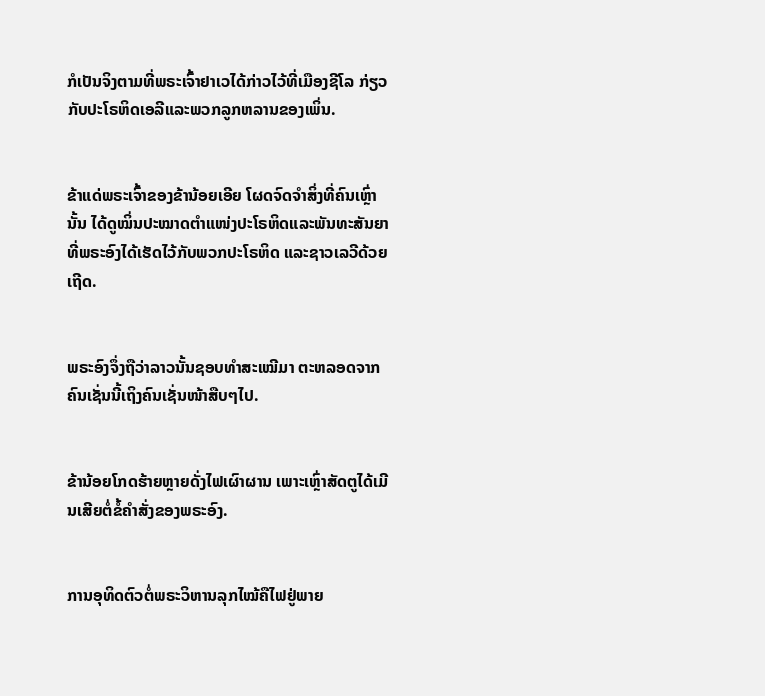ກໍເປັນຈິງຕາມທີ່ພຣະເຈົ້າຢາເວໄດ້ກ່າວໄວ້ທີ່ເມືອງຊີໂລ ກ່ຽວກັບປະໂຣຫິດເອລີແລະພວກລູກຫລານຂອງເພິ່ນ.


ຂ້າແດ່ພຣະເຈົ້າຂອງຂ້ານ້ອຍເອີຍ ໂຜດຈົດຈຳສິ່ງທີ່ຄົນເຫຼົ່ານັ້ນ ໄດ້ດູໝິ່ນປະໝາດຕຳແໜ່ງປະໂຣຫິດແລະພັນທະສັນຍາ ທີ່ພຣະອົງໄດ້ເຮັດໄວ້ກັບພວກປະໂຣຫິດ ແລະຊາວເລວີດ້ວຍເຖີດ.


ພຣະອົງຈຶ່ງຖືວ່າລາວນັ້ນຊອບທຳສະເໝີມາ ຕະຫລອດຈາກຄົນເຊັ່ນນີ້ເຖິງຄົນເຊັ່ນໜ້າສືບໆໄປ.


ຂ້ານ້ອຍໂກດຮ້າຍຫຼາຍດັ່ງໄຟເຜົາຜານ ເພາະເຫຼົ່າສັດຕູໄດ້ເມີນເສີຍຕໍ່ຂໍ້ຄຳສັ່ງຂອງພຣະອົງ.


ການອຸທິດຕົວຕໍ່ພຣະວິຫານລຸກໄໝ້ຄືໄຟຢູ່ພາຍ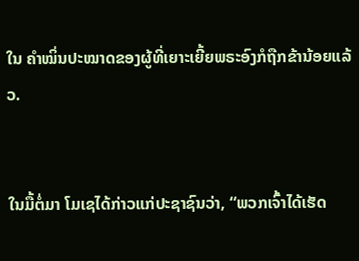ໃນ ຄຳໝິ່ນປະໝາດຂອງຜູ້ທີ່ເຍາະເຍີ້ຍພຣະອົງກໍຖືກຂ້ານ້ອຍແລ້ວ.


ໃນມື້ຕໍ່ມາ ໂມເຊໄດ້ກ່າວແກ່ປະຊາຊົນວ່າ, “ພວກເຈົ້າໄດ້ເຮັດ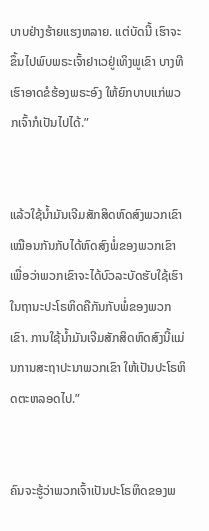ບາບຢ່າງຮ້າຍແຮງຫລາຍ. ແຕ່ບັດນີ້ ເຮົາຈະຂຶ້ນໄປພົບພຣະເຈົ້າຢາເວຢູ່ເທິງພູເຂົາ ບາງທີເຮົາອາດຂໍຮ້ອງພຣະອົງ ໃຫ້ຍົກບາບແກ່ພວກເຈົ້າກໍເປັນໄປໄດ້.”


ແລ້ວໃຊ້ນໍ້າມັນເຈີມສັກສິດຫົດສົງພວກເຂົາ ເໝືອນກັນກັບໄດ້ຫົດສົງພໍ່ຂອງພວກເຂົາ ເພື່ອວ່າພວກເຂົາຈະໄດ້ບົວລະບັດຮັບໃຊ້ເຮົາ ໃນຖານະປະໂຣຫິດຄືກັນກັບພໍ່ຂອງພວກເຂົາ. ການໃຊ້ນໍ້າມັນເຈີມສັກສິດຫົດສົງນີ້ແມ່ນການສະຖາປະນາພວກເຂົາ ໃຫ້ເປັນປະໂຣຫິດຕະຫລອດໄປ.”


ຄົນຈະຮູ້ວ່າພວກເຈົ້າເປັນປະໂຣຫິດຂອງພ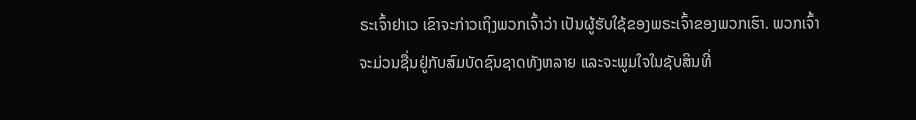ຣະເຈົ້າຢາເວ ເຂົາຈະກ່າວເຖິງພວກເຈົ້າວ່າ ເປັນຜູ້ຮັບໃຊ້ຂອງພຣະເຈົ້າຂອງພວກເຮົາ. ພວກເຈົ້າຈະມ່ວນຊື່ນຢູ່ກັບສົມບັດຊົນຊາດທັງຫລາຍ ແລະຈະພູມໃຈໃນຊັບສິນທີ່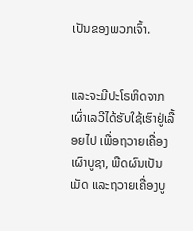ເປັນຂອງພວກເຈົ້າ.


ແລະຈະມີປະໂຣຫິດຈາກເຜົ່າເລວີໄດ້ຮັບໃຊ້ເຮົາຢູ່ເລື້ອຍໄປ ເພື່ອຖວາຍເຄື່ອງເຜົາບູຊາ, ພືດຜົນເປັນເມັດ ແລະຖວາຍເຄື່ອງບູ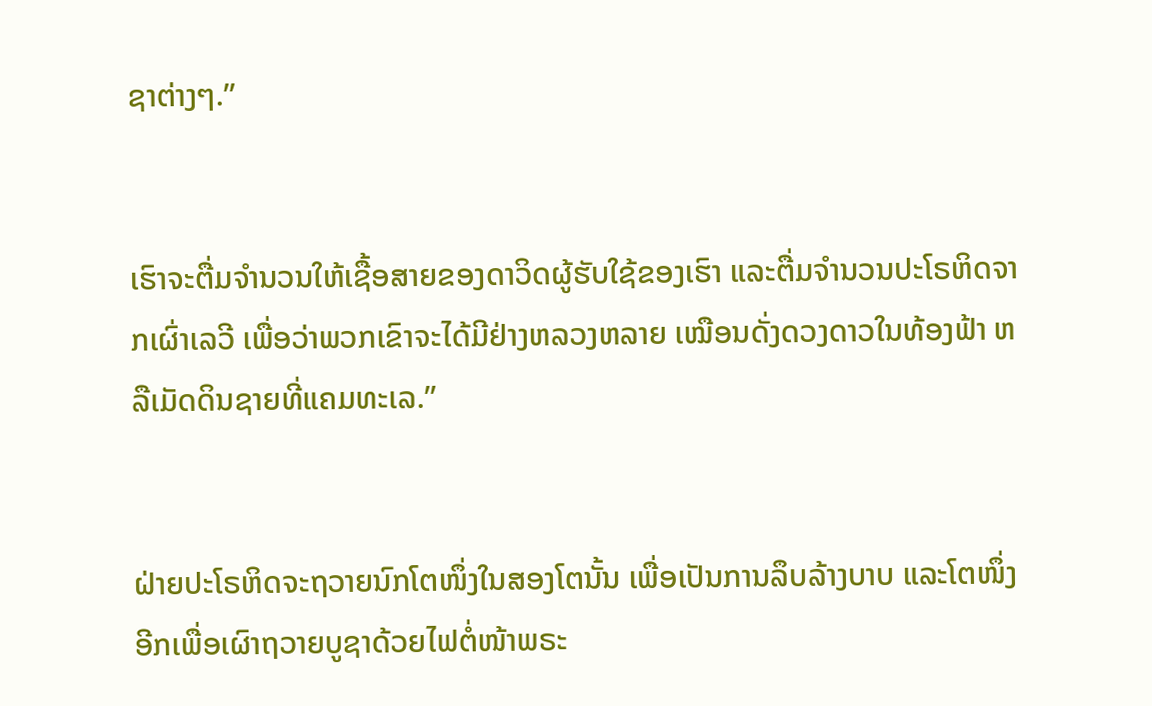ຊາຕ່າງໆ.”


ເຮົາຈະຕື່ມຈຳນວນໃຫ້ເຊື້ອສາຍຂອງດາວິດຜູ້ຮັບໃຊ້ຂອງເຮົາ ແລະຕື່ມຈຳນວນປະໂຣຫິດຈາກເຜົ່າເລວີ ເພື່ອວ່າພວກເຂົາຈະໄດ້ມີຢ່າງຫລວງຫລາຍ ເໝືອນດັ່ງດວງດາວໃນທ້ອງຟ້າ ຫລືເມັດດິນຊາຍທີ່ແຄມທະເລ.”


ຝ່າຍປະໂຣຫິດຈະຖວາຍນົກໂຕໜຶ່ງໃນສອງໂຕນັ້ນ ເພື່ອເປັນການລຶບລ້າງບາບ ແລະໂຕໜຶ່ງອີກເພື່ອເຜົາຖວາຍບູຊາດ້ວຍໄຟຕໍ່ໜ້າພຣະ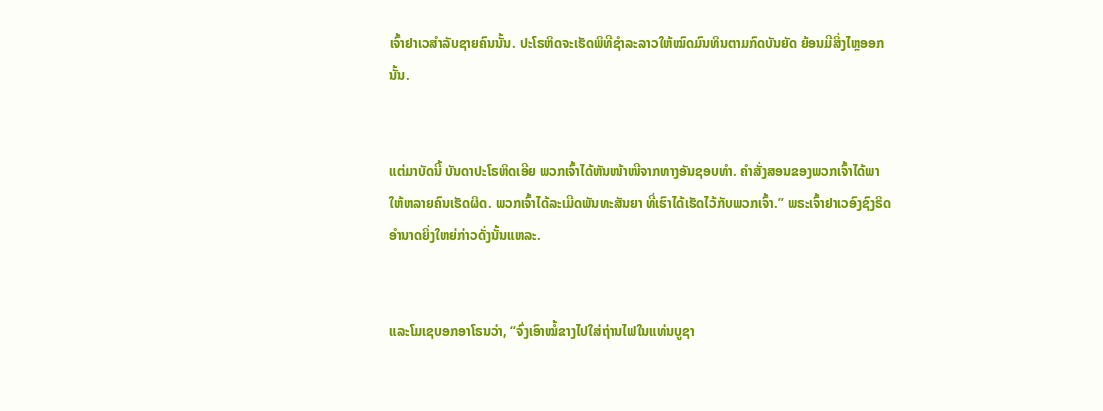ເຈົ້າຢາເວສຳລັບຊາຍຄົນນັ້ນ. ປະໂຣຫິດຈະເຮັດພິທີຊຳລະລາວໃຫ້ໝົດມົນທິນຕາມກົດບັນຍັດ ຍ້ອນມີສິ່ງໄຫຼອອກນັ້ນ.


ແຕ່ມາບັດນີ້ ບັນດາປະໂຣຫິດເອີຍ ພວກເຈົ້າໄດ້ຫັນໜ້າໜີຈາກທາງອັນຊອບທຳ. ຄຳສັ່ງສອນຂອງພວກເຈົ້າໄດ້ພາໃຫ້ຫລາຍຄົນເຮັດຜິດ. ພວກເຈົ້າໄດ້ລະເມີດພັນທະສັນຍາ ທີ່ເຮົາໄດ້ເຮັດໄວ້ກັບພວກເຈົ້າ.” ພຣະເຈົ້າຢາເວອົງຊົງຣິດອຳນາດຍິ່ງໃຫຍ່ກ່າວດັ່ງນັ້ນແຫລະ.


ແລະໂມເຊບອກອາໂຣນວ່າ, “ຈົ່ງເອົາໝໍ້ຂາງໄປໃສ່ຖ່ານໄຟໃນແທ່ນບູຊາ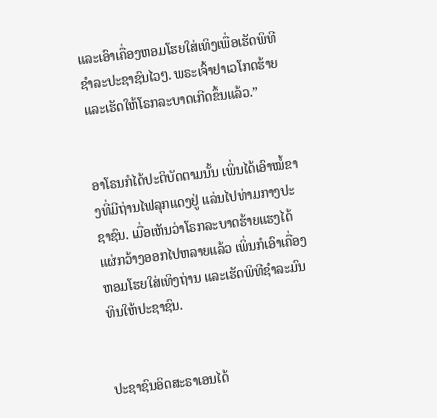ແລະເອົາເຄື່ອງຫອມໂຮຍໃສ່ເທິງເພື່ອເຮັດພິທີຊຳລະປະຊາຊົນໄວໆ. ພຣະເຈົ້າຢາເວໂກດຮ້າຍ ແລະເຮັດໃຫ້ໂຣກລະບາດເກີດຂຶ້ນແລ້ວ.”


ອາໂຣນກໍໄດ້ປະຕິບັດຕາມນັ້ນ ເພິ່ນໄດ້ເອົາໝໍ້ຂາງທີ່ມີຖ່ານໄຟລຸກແດງຢູ່ ແລ່ນໄປທ່າມກາງປະຊາຊົນ. ເມື່ອເຫັນວ່າໂຣກລະບາດຮ້າຍແຮງໄດ້ແຜ່ກວ້າງອອກໄປຫລາຍແລ້ວ ເພິ່ນກໍເອົາເຄື່ອງຫອມໂຮຍໃສ່ເທິງຖ່ານ ແລະເຮັດພິທີຊຳລະມົນທິນໃຫ້ປະຊາຊົນ.


ປະຊາຊົນອິດສະຣາເອນໄດ້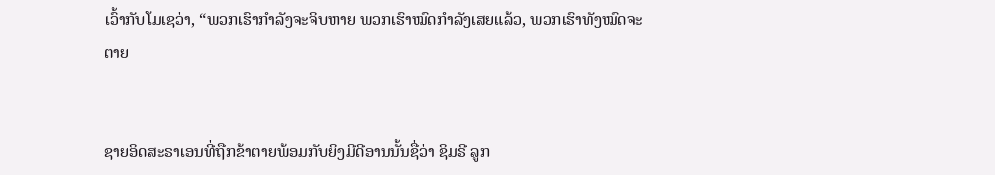ເວົ້າກັບໂມເຊວ່າ, “ພວກເຮົາກຳລັງຈະຈິບຫາຍ ພວກເຮົາໝົດກຳລັງເສຍແລ້ວ, ພວກເຮົາທັງໝົດຈະຕາຍ


ຊາຍອິດສະຣາເອນທີ່ຖືກຂ້າຕາຍພ້ອມກັບຍິງມີດີອານນັ້ນຊື່ວ່າ ຊິມຣີ ລູກ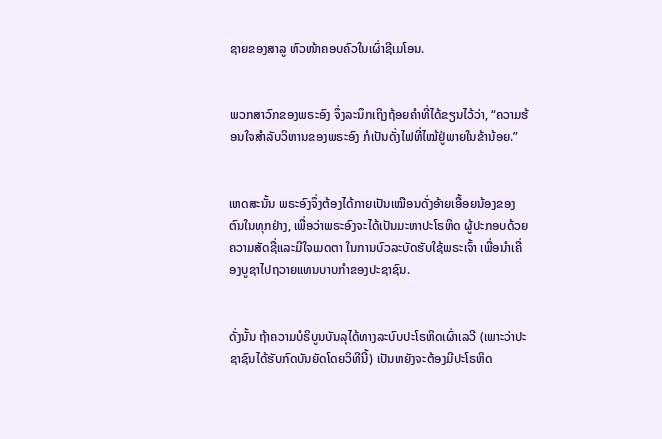ຊາຍຂອງສາລູ ຫົວໜ້າຄອບຄົວໃນເຜົ່າຊີເມໂອນ.


ພວກສາວົກຂອງພຣະອົງ ຈຶ່ງລະນຶກເຖິງຖ້ອຍຄຳທີ່ໄດ້ຂຽນໄວ້ວ່າ, “ຄວາມຮ້ອນໃຈສຳລັບວິຫານຂອງພຣະອົງ ກໍເປັນດັ່ງໄຟທີ່ໄໝ້ຢູ່ພາຍໃນຂ້ານ້ອຍ.”


ເຫດສະນັ້ນ ພຣະອົງຈຶ່ງຕ້ອງໄດ້ກາຍເປັນເໝືອນດັ່ງອ້າຍເອື້ອຍນ້ອງຂອງຕົນໃນທຸກຢ່າງ, ເພື່ອວ່າພຣະອົງຈະໄດ້ເປັນມະຫາປະໂຣຫິດ ຜູ້ປະກອບດ້ວຍຄວາມສັດຊື່ແລະມີໃຈເມດຕາ ໃນການບົວລະບັດຮັບໃຊ້ພຣະເຈົ້າ ເພື່ອນຳເຄື່ອງບູຊາໄປຖວາຍແທນບາບກຳຂອງປະຊາຊົນ.


ດັ່ງນັ້ນ ຖ້າຄວາມບໍຣິບູນບັນລຸໄດ້ທາງລະບົບປະໂຣຫິດເຜົ່າເລວີ (ເພາະວ່າປະຊາຊົນໄດ້ຮັບກົດບັນຍັດໂດຍວິທີນີ້) ເປັນຫຍັງຈະຕ້ອງມີປະໂຣຫິດ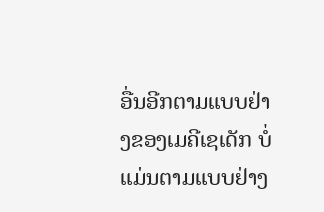ອື່ນອີກຕາມແບບຢ່າງຂອງເມຄີເຊເດັກ ບໍ່ແມ່ນຕາມແບບຢ່າງ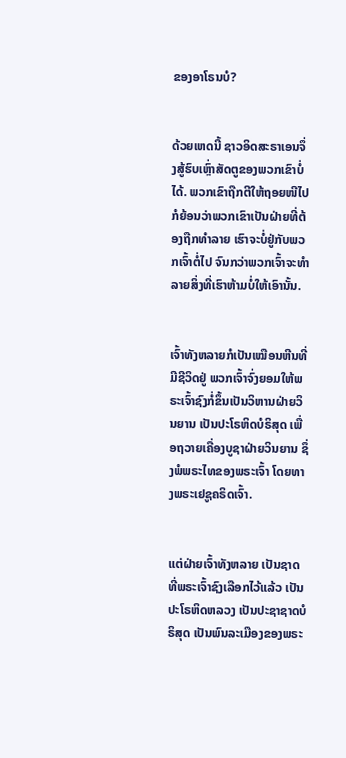ຂອງອາໂຣນບໍ?


ດ້ວຍເຫດນີ້ ຊາວອິດສະຣາເອນຈຶ່ງສູ້ຮົບເຫຼົ່າສັດຕູຂອງພວກເຂົາບໍ່ໄດ້. ພວກເຂົາຖືກຕີໃຫ້ຖອຍໜີໄປ ກໍຍ້ອນວ່າພວກເຂົາເປັນຝ່າຍທີ່ຕ້ອງຖືກທຳລາຍ ເຮົາຈະບໍ່ຢູ່ກັບພວກເຈົ້າຕໍ່ໄປ ຈົນກວ່າພວກເຈົ້າຈະທຳລາຍສິ່ງທີ່ເຮົາຫ້າມບໍ່ໃຫ້ເອົານັ້ນ.


ເຈົ້າທັງຫລາຍກໍເປັນເໝືອນຫີນທີ່ມີຊີວິດຢູ່ ພວກເຈົ້າຈົ່ງຍອມໃຫ້ພຣະເຈົ້າຊົງກໍ່ຂຶ້ນເປັນວິຫານຝ່າຍວິນຍານ ເປັນປະໂຣຫິດບໍຣິສຸດ ເພື່ອຖວາຍເຄື່ອງບູຊາຝ່າຍວິນຍານ ຊຶ່ງພໍພຣະໄທຂອງພຣະເຈົ້າ ໂດຍທາງພຣະເຢຊູຄຣິດເຈົ້າ.


ແຕ່ຝ່າຍເຈົ້າທັງຫລາຍ ເປັນຊາດທີ່ພຣະເຈົ້າຊົງເລືອກໄວ້ແລ້ວ ເປັນປະໂຣຫິດຫລວງ ເປັນປະຊາຊາດບໍຣິສຸດ ເປັນພົນລະເມືອງຂອງພຣະ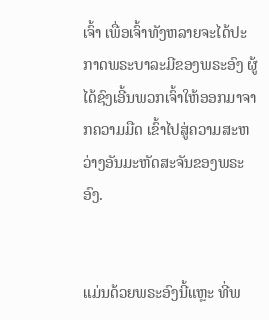ເຈົ້າ ເພື່ອເຈົ້າທັງຫລາຍຈະໄດ້ປະກາດພຣະບາລະມີຂອງພຣະອົງ ຜູ້ໄດ້ຊົງເອີ້ນພວກເຈົ້າໃຫ້ອອກມາຈາກຄວາມມືດ ເຂົ້າໄປສູ່ຄວາມສະຫວ່າງອັນມະຫັດສະຈັນຂອງພຣະອົງ.


ແມ່ນດ້ວຍພຣະອົງນີ້ແຫຼະ ທີ່ພ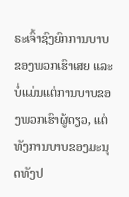ຣະເຈົ້າຊົງຍົກການບາບຂອງພວກເຮົາເສຍ ແລະບໍ່ແມ່ນແຕ່ການບາບຂອງພວກເຮົາຜູ້ດຽວ, ແຕ່ທັງການບາບຂອງມະນຸດທັງປ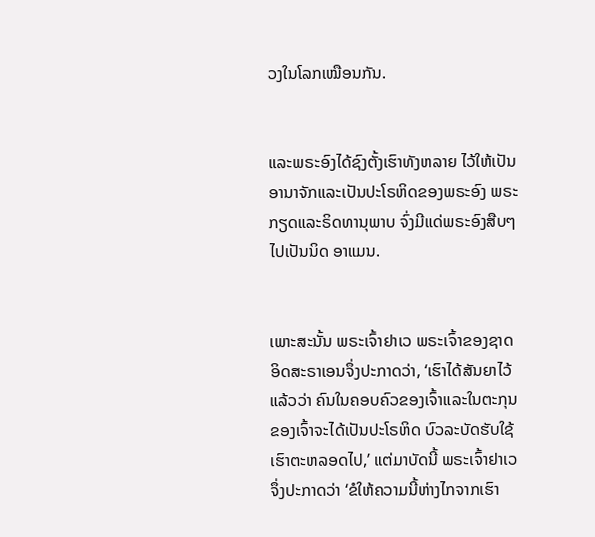ວງໃນໂລກເໝືອນກັນ.


ແລະພຣະອົງໄດ້ຊົງຕັ້ງເຮົາທັງຫລາຍ ໄວ້ໃຫ້ເປັນອານາຈັກແລະເປັນປະໂຣຫິດຂອງພຣະອົງ ພຣະກຽດແລະຣິດທານຸພາບ ຈົ່ງມີແດ່ພຣະອົງສືບໆໄປເປັນນິດ ອາແມນ.


ເພາະສະນັ້ນ ພຣະເຈົ້າຢາເວ ພຣະເຈົ້າຂອງຊາດອິດສະຣາເອນຈຶ່ງປະກາດວ່າ, ‘ເຮົາໄດ້ສັນຍາໄວ້ແລ້ວວ່າ ຄົນໃນຄອບຄົວຂອງເຈົ້າແລະໃນຕະກຸນຂອງເຈົ້າຈະໄດ້ເປັນປະໂຣຫິດ ບົວລະບັດຮັບໃຊ້ເຮົາຕະຫລອດໄປ,’ ແຕ່ມາບັດນີ້ ພຣະເຈົ້າຢາເວຈຶ່ງປະກາດວ່າ ‘ຂໍໃຫ້ຄວາມນີ້ຫ່າງໄກຈາກເຮົາ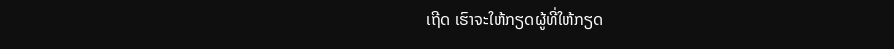ເຖີດ ເຮົາຈະໃຫ້ກຽດຜູ້ທີ່ໃຫ້ກຽດ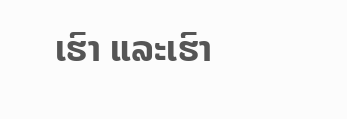ເຮົາ ແລະເຮົາ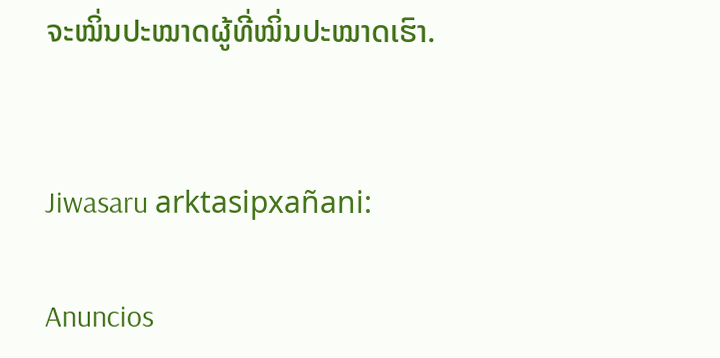ຈະໝິ່ນປະໝາດຜູ້ທີ່ໝິ່ນປະໝາດເຮົາ.


Jiwasaru arktasipxañani:

Anuncios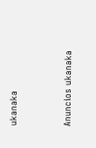ukanaka


Anuncios ukanaka